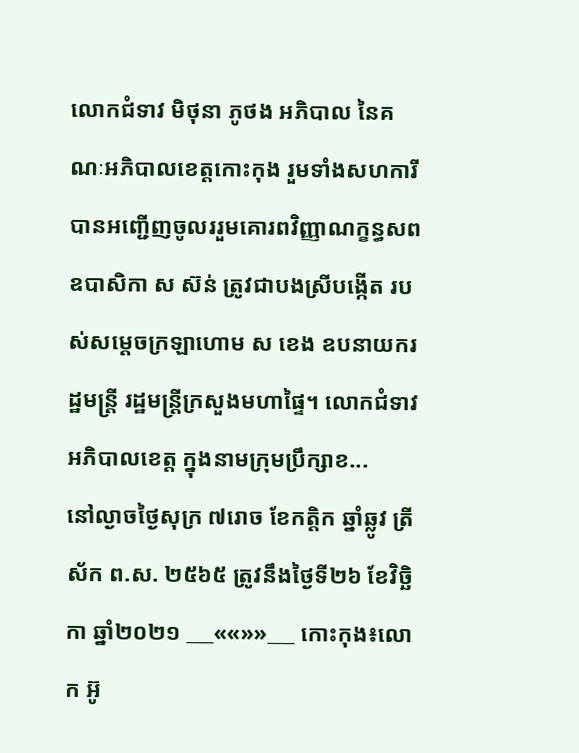លោកជំទាវ មិថុនា ភូថង អភិបាល នៃគណៈអភិបាលខេត្តកោះកុង រួមទាំងសហការី បានអញ្ជើញចូលររួមគោរពវិញ្ញាណក្ខន្ធសព ឧបាសិកា ស ស៊ន់ ត្រូវជាបងស្រីបង្កើត របស់សម្តេចក្រឡាហោម ស ខេង ឧបនាយករដ្ឋមន្ត្រី រដ្ឋមន្ត្រីក្រសួងមហាផ្ទៃ។ លោកជំទាវអភិបាលខេត្ត ក្នុងនាមក្រុមប្រឹក្សាខ...
នៅល្ងាចថ្ងៃសុក្រ ៧រោច ខែកត្តិក ឆ្នាំឆ្លូវ ត្រីស័ក ព.ស. ២៥៦៥ ត្រូវនឹងថ្ងៃទី២៦ ខែវិច្ឆិកា ឆ្នាំ២០២១ ___««»»___ កោះកុង៖លោក អ៊ូ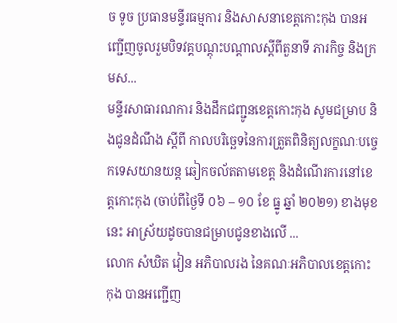ច ទូច ប្រធានមន្ទីរធម្មការ និងសាសនាខេត្តកោះកុង បានអញ្ជើញចូលរួមបិទវគ្គបណ្តុះបណ្តាលស្តីពីតួនាទី ភារកិច្ច និងក្រមស...
មន្ទីរសាធារណការ និងដឹកជញ្ជូនខេត្តកោះកុង សូមជម្រាប និងជូនដំណឹង ស្តីពី កាលបរិច្ឆេទនៃការត្រួតពិនិត្យលក្ខណៈបច្ចេកទេសយានយន្ត ឆៀកចល័តតាមខេត្ត និងដំណើរការនៅខេត្តកោះកុង (ចាប់ពីថ្ងៃទី ០៦ – ១០ ខែ ធ្នូ ឆ្នាំ ២០២១) ខាងមុខនេះ អាស្រ័យដូចបានជម្រាបជូនខាងលើ ...
លោក សំឃិត វៀន អភិបាលរង នៃគណៈអភិបាលខេត្តកោះកុង បានអញ្ជើញ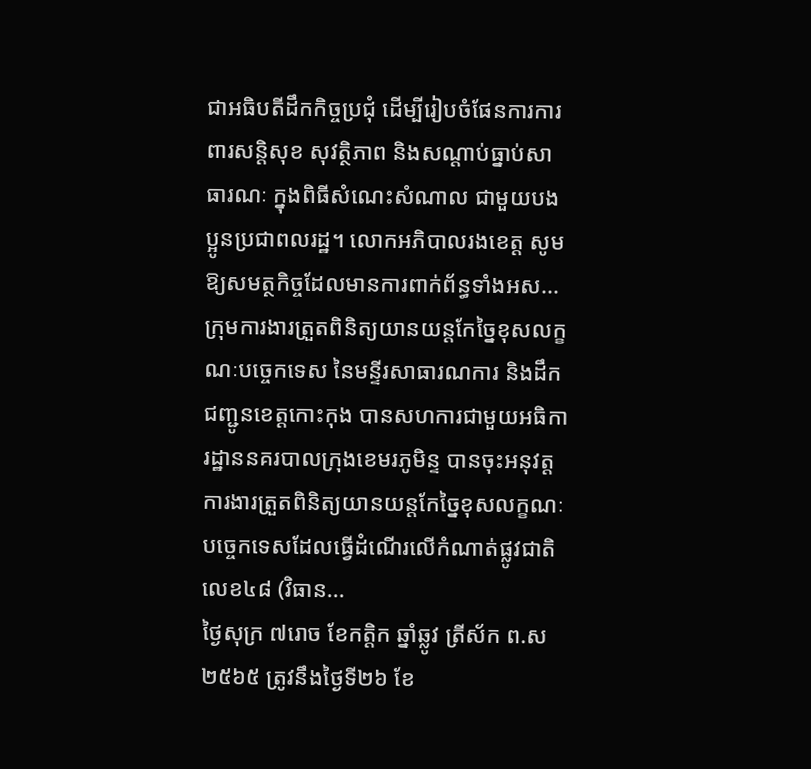ជាអធិបតីដឹកកិច្ចប្រជុំ ដើម្បីរៀបចំផែនការការពារសន្តិសុខ សុវត្ថិភាព និងសណ្តាប់ធ្នាប់សាធារណៈ ក្នុងពិធីសំណេះសំណាល ជាមួយបងប្អូនប្រជាពលរដ្ឋ។ លោកអភិបាលរងខេត្ត សូមឱ្យសមត្ថកិច្ចដែលមានការពាក់ព័ន្ធទាំងអស...
ក្រុមការងារត្រួតពិនិត្យយានយន្តកែច្នៃខុសលក្ខណៈបច្ចេកទេស នៃមន្ទីរសាធារណការ និងដឹកជញ្ជូនខេត្តកោះកុង បានសហការជាមួយអធិការដ្ឋាននគរបាលក្រុងខេមរភូមិន្ទ បានចុះអនុវត្តការងារត្រួតពិនិត្យយានយន្តកែច្នៃខុសលក្ខណៈបច្ចេកទេសដែលធ្វើដំណើរលើកំណាត់ផ្លូវជាតិលេខ៤៨ (វិធាន...
ថ្ងៃសុក្រ ៧រោច ខែកត្តិក ឆ្នាំឆ្លូវ ត្រីស័ក ព.ស ២៥៦៥ ត្រូវនឹងថ្ងៃទី២៦ ខែ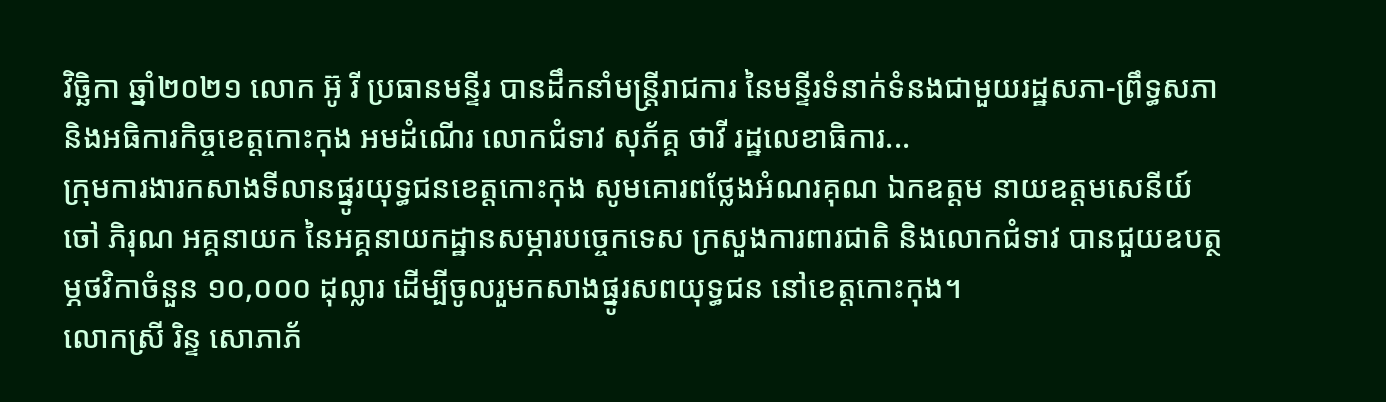វិច្ឆិកា ឆ្នាំ២០២១ លោក អ៊ូ រី ប្រធានមន្ទីរ បានដឹកនាំមន្ត្រីរាជការ នៃមន្ទីរទំនាក់ទំនងជាមួយរដ្ឋសភា-ព្រឹទ្ធសភានិងអធិការកិច្ចខេត្តកោះកុង អមដំណើរ លោកជំទាវ សុភ័គ្គ ថាវី រដ្ឋលេខាធិការ...
ក្រុមការងារកសាងទីលានផ្នូរយុទ្ធជនខេត្តកោះកុង សូមគោរពថ្លែងអំណរគុណ ឯកឧត្តម នាយឧត្តមសេនីយ៍ ចៅ ភិរុណ អគ្គនាយក នៃអគ្គនាយកដ្ឋានសម្ភារបច្ចេកទេស ក្រសួងការពារជាតិ និងលោកជំទាវ បានជួយឧបត្ថម្ភថវិកាចំនួន ១០,០០០ ដុល្លារ ដើម្បីចូលរួមកសាងផ្នូរសពយុទ្ធជន នៅខេត្តកោះកុង។
លោកស្រី រិន្ទ សោភាភ័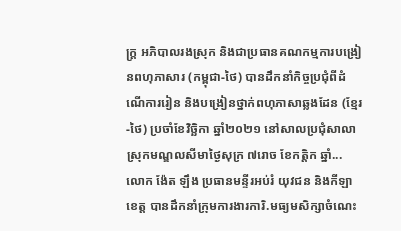ក្រ្ត អភិបាលរងស្រុក និងជាប្រធានគណកម្មការបង្រៀនពហុភាសារ (កម្ពុជា-ថៃ) បានដឹកនាំកិច្ចប្រជុំពីដំណើការរៀន និងបង្រៀនថ្នាក់ពហុភាសាឆ្លងដែន (ខ្មែរ-ថៃ) ប្រចាំខែវិច្ឆិកា ឆ្នាំ២០២១ នៅសាលប្រជុំសាលាស្រុកមណ្ឌលសីមាថ្ងៃសុក្រ ៧រោច ខែកត្តិក ឆ្នាំ...
លោក ង៉ែត ឡឹង ប្រធានមន្ទីរអប់រំ យុវជន និងកីឡាខេត្ត បានដឹកនាំក្រុមការងារការិ.មធ្យមសិក្សាចំណេះ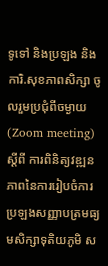ទូទៅ និងប្រឡង និងការិ.សុខភាពសិក្សា ចូលរួមប្រជុំពីចម្ងាយ(Zoom meeting) ស្ដីពី ការពិនិត្យវឌ្ឍនភាពនៃការរៀបចំការប្រឡងសញ្ញាបត្រមធ្យមសិក្សាទុតិយភូមិ ស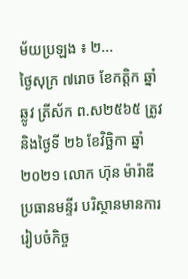ម័យប្រឡង ៖ ២...
ថ្ងៃសុក្រ ៧រោច ខែកត្តិក ឆ្នាំឆ្លូវ ត្រីស័ក ព.ស២៥៦៥ ត្រូវនិងថ្ងៃទី ២៦ ខែវិច្ឆិកា ឆ្នាំ២០២១ លោក ហ៊ុន ម៉ារ៉ាឌី ប្រធានមន្ទីរ បរិស្ថានមានការរៀបចំកិច្ច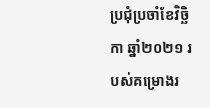ប្រជុំប្រចាំខែវិច្ឆិកា ឆ្នាំ២០២១ របស់គម្រោងរ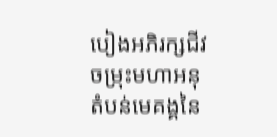បៀងអភិរក្សជីវចម្រុះមហាអនុតំបន់មេគង្គនៃ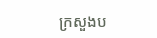ក្រសួងប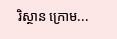រិស្ថាន ក្រោម...